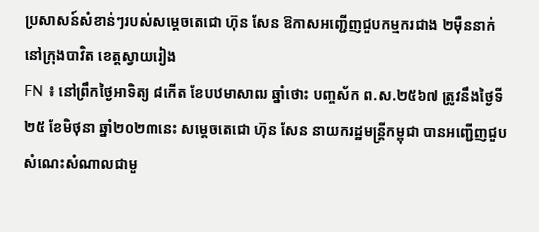ប្រសាសន៍សំខាន់ៗរបស់សម្តេចតេជោ ហ៊ុន សែន ឱកាសអញ្ជើញជួបកម្មករជាង ២ម៉ឺននាក់ នៅក្រុងបាវិត ខេត្តស្វាយរៀង
FN ៖ នៅព្រឹកថ្ងៃអាទិត្យ ៨កើត ខែបឋមាសាឍ ឆ្នាំថោះ បញ្ចស័ក ព.ស.២៥៦៧ ត្រូវនឹងថ្ងៃទី២៥ ខែមិថុនា ឆ្នាំ២០២៣នេះ សម្តេចតេជោ ហ៊ុន សែន នាយករដ្ឋមន្ត្រីកម្ពុជា បានអញ្ជើញជួបសំណេះសំណាលជាមួ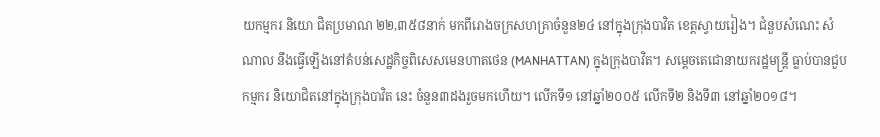យកម្មករ និយោ ជិតប្រមាណ ២២,៣៥៨នាក់ មកពីរោងចក្រសហគ្រាចំនួន២៤ នៅក្នុងក្រុងបាវិត ខេត្តស្វាយរៀង។ ជំនួបសំណេះ សំណាល នឹងធ្វើឡើងនៅតំបន់សេដ្ឋកិច្ចពិសេសមេនហាតថេន (MANHATTAN) ក្នុងក្រុងបាវិត។ សម្តេចតេជោនាយករដ្ឋមន្ត្រី ធ្លាប់បានជួបកម្មករ និយោជិតនៅក្នុងក្រុងបាវិត នេះ ចំនួន៣ដងរួចមកហើយ។ លើកទី១ នៅឆ្នាំ២០០៥ លើកទី២ និងទី៣ នៅឆ្នាំ២០១៨។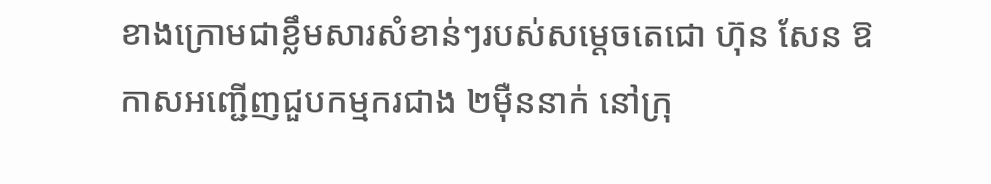ខាងក្រោមជាខ្លឹមសារសំខាន់ៗរបស់សម្តេចតេជោ ហ៊ុន សែន ឱកាសអញ្ជើញជួបកម្មករជាង ២ម៉ឺននាក់ នៅក្រុ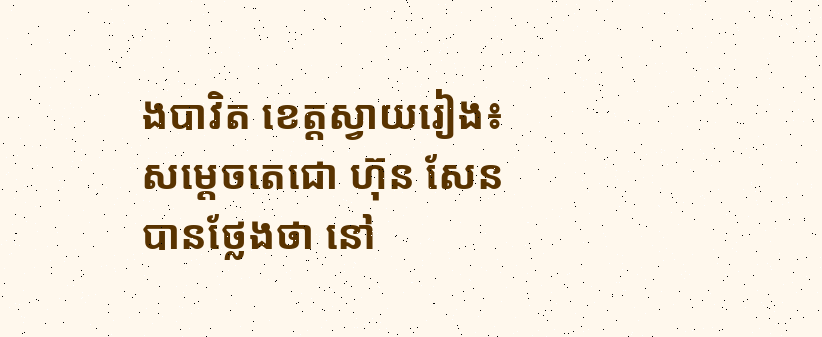ងបាវិត ខេត្តស្វាយរៀង៖ សម្តេចតេជោ ហ៊ុន សែន បានថ្លែងថា នៅ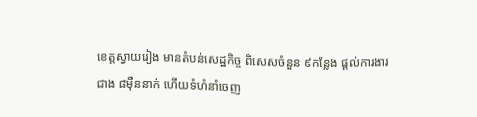ខេត្តស្វាយរៀង មានតំបន់សេដ្ឋកិច្ច ពិសេសចំនួន ៩កន្លែង ផ្តល់ការងារជាង ៨ម៉ឺននាក់ ហើយទំហំនាំចេញ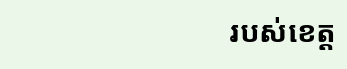របស់ខេត្ត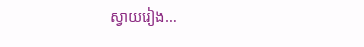ស្វាយរៀង…